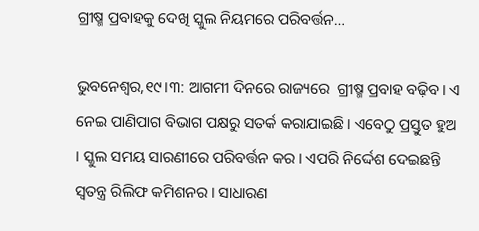ଗ୍ରୀଷ୍ମ ପ୍ରବାହକୁ ଦେଖି ସ୍କୁଲ ନିୟମରେ ପରିବର୍ତ୍ତନ…

ଭୁବନେଶ୍ୱର,୧୯।୩: ଆଗମୀ ଦିନରେ ରାଜ୍ୟରେ  ଗ୍ରୀଷ୍ମ ପ୍ରବାହ ବଢ଼ିବ। ଏ ନେଇ ପାଣିପାଗ ବିଭାଗ ପକ୍ଷରୁ ସତର୍କ କରାଯାଇଛି । ଏବେଠୁ ପ୍ରସ୍ତୁତ ହୁଅ । ସ୍କୁଲ ସମୟ ସାରଣୀରେ ପରିବର୍ତ୍ତନ କର । ଏପରି ନିର୍ଦ୍ଦେଶ ଦେଇଛନ୍ତି ସ୍ବତନ୍ତ୍ର ରିଲିଫ କମିଶନର । ସାଧାରଣ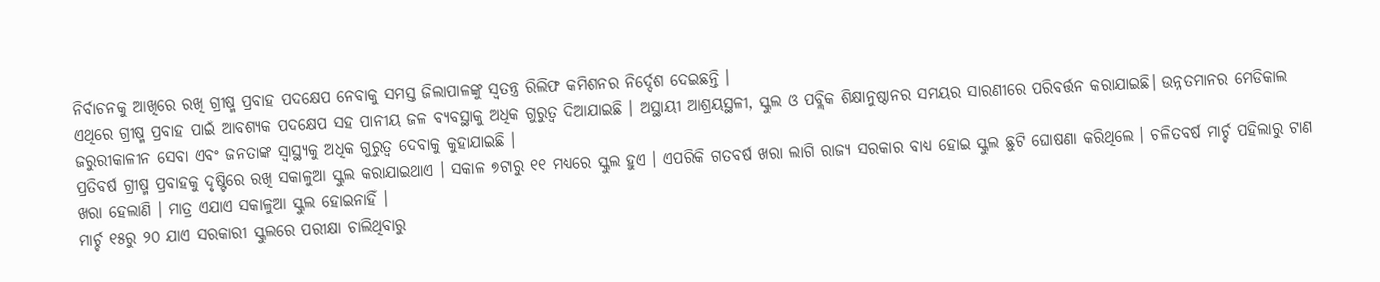ନିର୍ବାଚନକୁ ଆଖିରେ ରଖି ଗ୍ରୀଷ୍ମ ପ୍ରବାହ ପଦକ୍ଷେପ ନେବାକୁ ସମସ୍ତ ଜିଲାପାଳଙ୍କୁ ସ୍ବତନ୍ତ୍ର ରିଲିଫ କମିଶନର ନିର୍ଦ୍ଦେଶ ଦେଇଛନ୍ତି ।
ଏଥିରେ ଗ୍ରୀଷ୍ମ ପ୍ରବାହ ପାଇଁ ଆବଶ୍ୟକ ପଦକ୍ଷେପ ସହ ପାନୀୟ ଜଳ ବ୍ୟବସ୍ଥାକୁ ଅଧିକ ଗୁରୁତ୍ୱ ଦିଆଯାଇଛି । ଅସ୍ଥାୟୀ ଆଶ୍ରୟସ୍ଥଳୀ, ସ୍କୁଲ ଓ ପବ୍ଲିକ ଶିକ୍ଷାନୁଷ୍ଠାନର ସମୟର ସାରଣୀରେ ପରିବର୍ତ୍ତନ କରାଯାଇଛି। ଉନ୍ନତମାନର ମେଡିକାଲ ଜରୁରୀକାଳୀନ ସେବା ଏବଂ ଜନତାଙ୍କ ସ୍ବାସ୍ଥ୍ୟକୁ ଅଧିକ ଗୁରୁତ୍ୱ ଦେବାକୁ କୁହାଯାଇଛି ।
ପ୍ରତିବର୍ଷ ଗ୍ରୀଷ୍ମ ପ୍ରବାହକୁ ଦୃଷ୍ଟିରେ ରଖି ସକାଳୁଆ ସ୍କୁଲ କରାଯାଇଥାଏ । ସକାଳ ୭ଟାରୁ ୧୧ ମଧ୍ୟରେ ସ୍କୁଲ ହୁଏ । ଏପରିକି ଗତବର୍ଷ ଖରା ଲାଗି ରାଜ୍ୟ ସରକାର ବାଧ୍ୟ ହୋଇ ସ୍କୁଲ ଛୁଟି ଘୋଷଣା କରିଥିଲେ । ଚଳିତବର୍ଷ ମାର୍ଚ୍ଚ ପହିଲାରୁ ଟାଣ ଖରା ହେଲାଣି । ମାତ୍ର ଏଯାଏ ସକାଳୁଆ ସ୍କୁଲ ହୋଇନାହିଁ ।
ମାର୍ଚ୍ଚ ୧୫ରୁ ୨୦ ଯାଏ ସରକାରୀ ସ୍କୁଲରେ ପରୀକ୍ଷା ଚାଲିଥିବାରୁ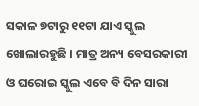ସକାଳ ୭ଟାରୁ ୧୧ଟା ଯାଏ ସ୍କୁଲ ଖୋଲାରହୁଛି । ମାତ୍ର ଅନ୍ୟ ବେସରକାରୀ ଓ ଘରୋଇ ସ୍କୁଲ ଏବେ ବି ଦିନ ସାରା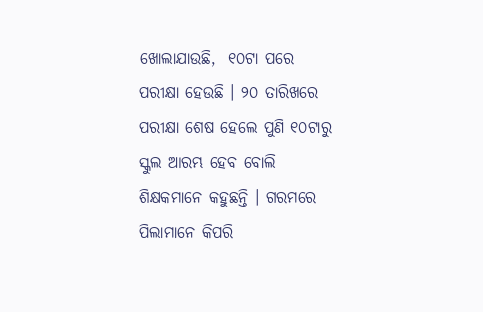ଖୋଲାଯାଉଛି,  ୧୦ଟା ପରେ ପରୀକ୍ଷା ହେଉଛି । ୨୦ ତାରିଖରେ ପରୀକ୍ଷା ଶେଷ ହେଲେ ପୁଣି ୧୦ଟାରୁ ସ୍କୁଲ ଆରମ୍ଭ ହେବ ବୋଲି ଶିକ୍ଷକମାନେ କହୁଛନ୍ତି । ଗରମରେ ପିଲାମାନେ କିପରି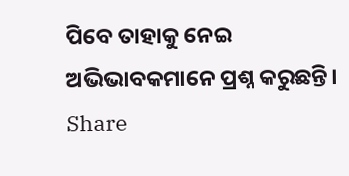ପିବେ ତାହାକୁ ନେଇ ଅଭିଭାବକମାନେ ପ୍ରଶ୍ନ କରୁଛନ୍ତି।
Share